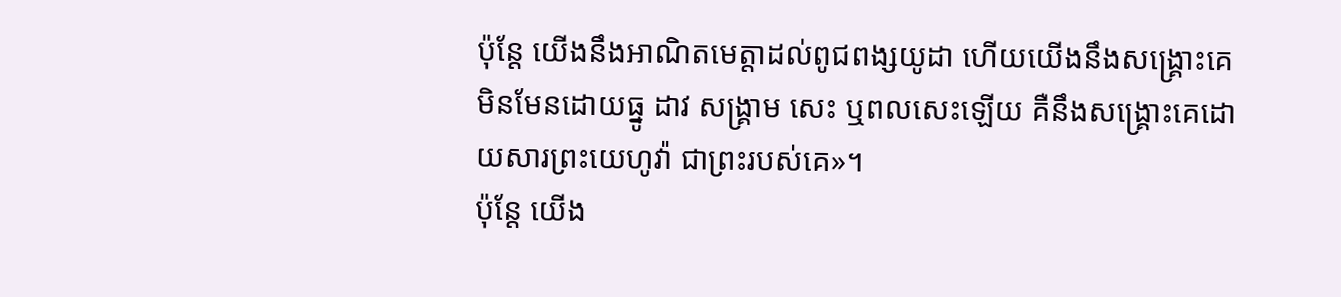ប៉ុន្ដែ យើងនឹងអាណិតមេត្តាដល់ពូជពង្សយូដា ហើយយើងនឹងសង្គ្រោះគេ មិនមែនដោយធ្នូ ដាវ សង្គ្រាម សេះ ឬពលសេះឡើយ គឺនឹងសង្គ្រោះគេដោយសារព្រះយេហូវ៉ា ជាព្រះរបស់គេ»។
ប៉ុន្តែ យើង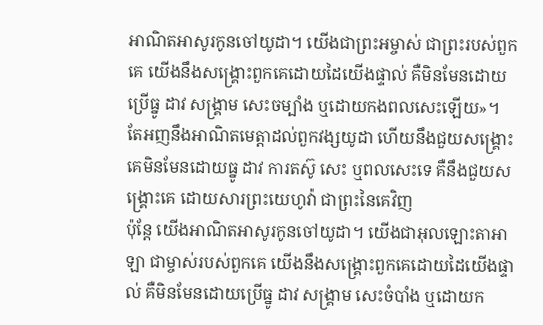អាណិតអាសូរកូនចៅយូដា។ យើងជាព្រះអម្ចាស់ ជាព្រះរបស់ពួកគេ យើងនឹងសង្គ្រោះពួកគេដោយដៃយើងផ្ទាល់ គឺមិនមែនដោយប្រើធ្នូ ដាវ សង្គ្រាម សេះចម្បាំង ឬដោយកងពលសេះឡើយ»។
តែអញនឹងអាណិតមេត្តាដល់ពួកវង្សយូដា ហើយនឹងជួយសង្គ្រោះគេមិនមែនដោយធ្នូ ដាវ ការតស៊ូ សេះ ឬពលសេះទេ គឺនឹងជួយសង្គ្រោះគេ ដោយសារព្រះយេហូវ៉ា ជាព្រះនៃគេវិញ
ប៉ុន្តែ យើងអាណិតអាសូរកូនចៅយូដា។ យើងជាអុលឡោះតាអាឡា ជាម្ចាស់របស់ពួកគេ យើងនឹងសង្គ្រោះពួកគេដោយដៃយើងផ្ទាល់ គឺមិនមែនដោយប្រើធ្នូ ដាវ សង្គ្រាម សេះចំបាំង ឬដោយក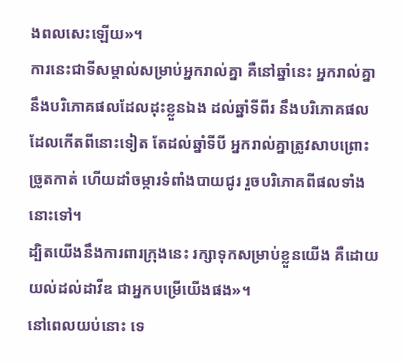ងពលសេះឡើយ»។
ការនេះជាទីសម្គាល់សម្រាប់អ្នករាល់គ្នា គឺនៅឆ្នាំនេះ អ្នករាល់គ្នានឹងបរិភោគផលដែលដុះខ្លួនឯង ដល់ឆ្នាំទីពីរ នឹងបរិភោគផលដែលកើតពីនោះទៀត តែដល់ឆ្នាំទីបី អ្នករាល់គ្នាត្រូវសាបព្រោះ ច្រូតកាត់ ហើយដាំចម្ការទំពាំងបាយជូរ រួចបរិភោគពីផលទាំងនោះទៅ។
ដ្បិតយើងនឹងការពារក្រុងនេះ រក្សាទុកសម្រាប់ខ្លួនយើង គឺដោយយល់ដល់ដាវីឌ ជាអ្នកបម្រើយើងផង»។
នៅពេលយប់នោះ ទេ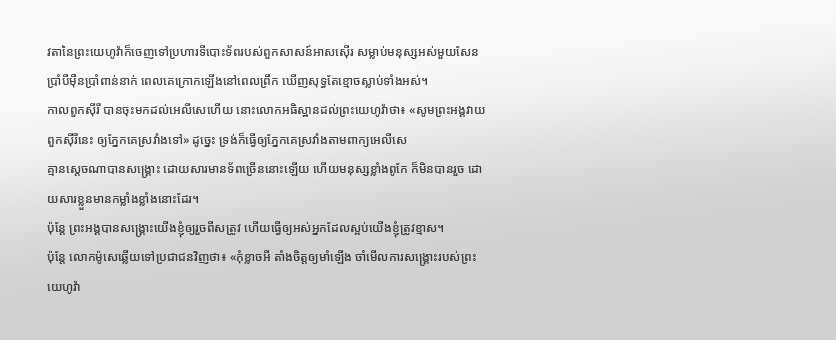វតានៃព្រះយេហូវ៉ាក៏ចេញទៅប្រហារទីបោះទ័ពរបស់ពួកសាសន៍អាសស៊ើរ សម្លាប់មនុស្សអស់មួយសែនប្រាំបីម៉ឺនប្រាំពាន់នាក់ ពេលគេក្រោកឡើងនៅពេលព្រឹក ឃើញសុទ្ធតែខ្មោចស្លាប់ទាំងអស់។
កាលពួកស៊ីរី បានចុះមកដល់អេលីសេហើយ នោះលោកអធិស្ឋានដល់ព្រះយេហូវ៉ាថា៖ «សូមព្រះអង្គវាយពួកស៊ីរីនេះ ឲ្យភ្នែកគេស្រវាំងទៅ» ដូច្នេះ ទ្រង់ក៏ធ្វើឲ្យភ្នែកគេស្រវាំងតាមពាក្យអេលីសេ
គ្មានស្តេចណាបានសង្គ្រោះ ដោយសារមានទ័ពច្រើននោះឡើយ ហើយមនុស្សខ្លាំងពូកែ ក៏មិនបានរួច ដោយសារខ្លួនមានកម្លាំងខ្លាំងនោះដែរ។
ប៉ុន្ដែ ព្រះអង្គបានសង្គ្រោះយើងខ្ញុំឲ្យរួចពីសត្រូវ ហើយធ្វើឲ្យអស់អ្នកដែលស្អប់យើងខ្ញុំត្រូវខ្មាស។
ប៉ុន្ដែ លោកម៉ូសេឆ្លើយទៅប្រជាជនវិញថា៖ «កុំខ្លាចអី តាំងចិត្តឲ្យមាំឡើង ចាំមើលការសង្គ្រោះរបស់ព្រះយេហូវ៉ា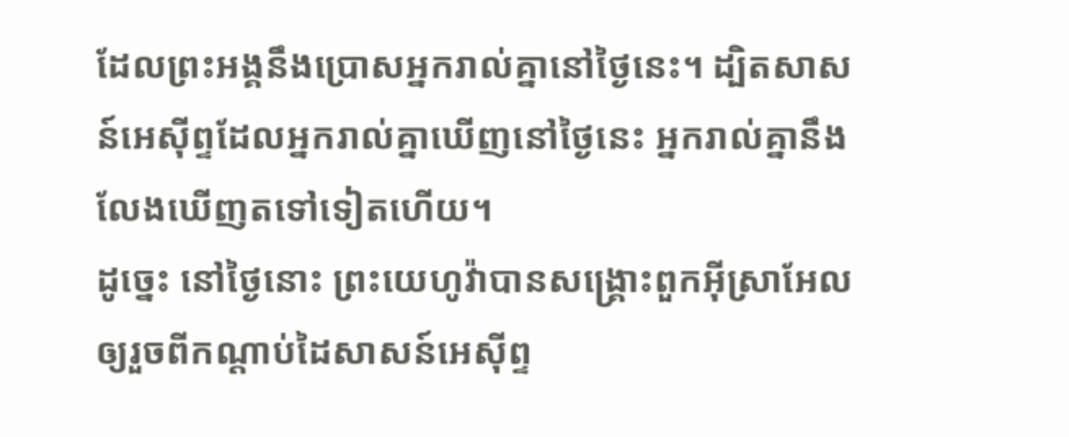ដែលព្រះអង្គនឹងប្រោសអ្នករាល់គ្នានៅថ្ងៃនេះ។ ដ្បិតសាសន៍អេស៊ីព្ទដែលអ្នករាល់គ្នាឃើញនៅថ្ងៃនេះ អ្នករាល់គ្នានឹងលែងឃើញតទៅទៀតហើយ។
ដូច្នេះ នៅថ្ងៃនោះ ព្រះយេហូវ៉ាបានសង្គ្រោះពួកអ៊ីស្រាអែល ឲ្យរួចពីកណ្ដាប់ដៃសាសន៍អេស៊ីព្ទ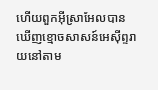ហើយពួកអ៊ីស្រាអែលបានឃើញខ្មោចសាសន៍អេស៊ីព្ទរាយនៅតាម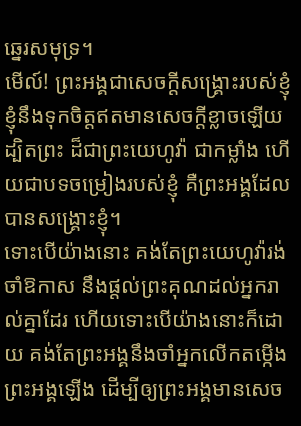ឆ្នេរសមុទ្រ។
មើល៍! ព្រះអង្គជាសេចក្ដីសង្គ្រោះរបស់ខ្ញុំ ខ្ញុំនឹងទុកចិត្តឥតមានសេចក្ដីខ្លាចឡើយ ដ្បិតព្រះ ដ៏ជាព្រះយេហូវ៉ា ជាកម្លាំង ហើយជាបទចម្រៀងរបស់ខ្ញុំ គឺព្រះអង្គដែលបានសង្គ្រោះខ្ញុំ។
ទោះបើយ៉ាងនោះ គង់តែព្រះយេហូវ៉ារង់ចាំឱកាស នឹងផ្តល់ព្រះគុណដល់អ្នករាល់គ្នាដែរ ហើយទោះបើយ៉ាងនោះក៏ដោយ គង់តែព្រះអង្គនឹងចាំអ្នកលើកតម្កើងព្រះអង្គឡើង ដើម្បីឲ្យព្រះអង្គមានសេច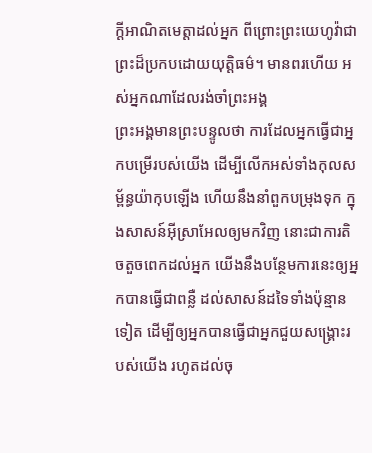ក្ដីអាណិតមេត្តាដល់អ្នក ពីព្រោះព្រះយេហូវ៉ាជាព្រះដ៏ប្រកបដោយយុត្តិធម៌។ មានពរហើយ អស់អ្នកណាដែលរង់ចាំព្រះអង្គ
ព្រះអង្គមានព្រះបន្ទូលថា ការដែលអ្នកធ្វើជាអ្នកបម្រើរបស់យើង ដើម្បីលើកអស់ទាំងកុលសម្ព័ន្ធយ៉ាកុបឡើង ហើយនឹងនាំពួកបម្រុងទុក ក្នុងសាសន៍អ៊ីស្រាអែលឲ្យមកវិញ នោះជាការតិចតួចពេកដល់អ្នក យើងនឹងបន្ថែមការនេះឲ្យអ្នកបានធ្វើជាពន្លឺ ដល់សាសន៍ដទៃទាំងប៉ុន្មានទៀត ដើម្បីឲ្យអ្នកបានធ្វើជាអ្នកជួយសង្គ្រោះរបស់យើង រហូតដល់ចុ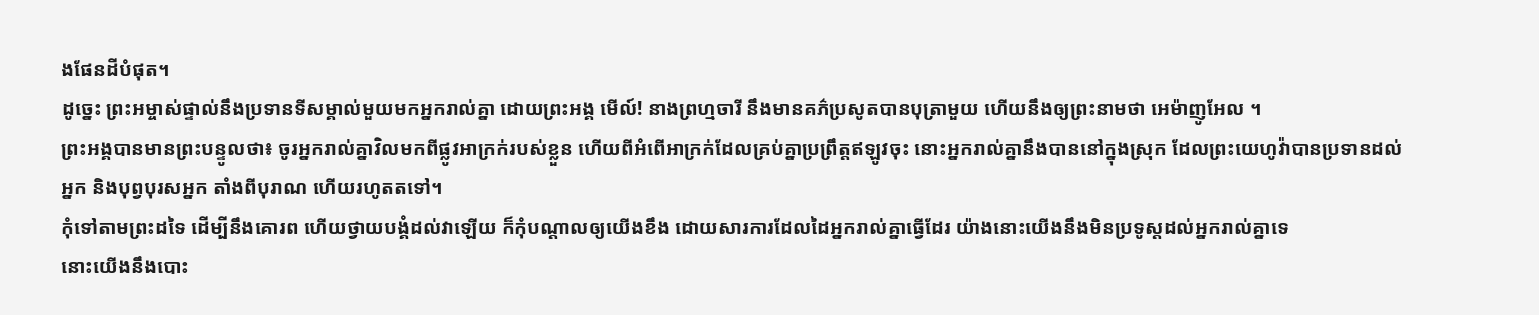ងផែនដីបំផុត។
ដូច្នេះ ព្រះអម្ចាស់ផ្ទាល់នឹងប្រទានទីសម្គាល់មួយមកអ្នករាល់គ្នា ដោយព្រះអង្គ មើល៍! នាងព្រហ្មចារី នឹងមានគភ៌ប្រសូតបានបុត្រាមួយ ហើយនឹងឲ្យព្រះនាមថា អេម៉ាញូអែល ។
ព្រះអង្គបានមានព្រះបន្ទូលថា៖ ចូរអ្នករាល់គ្នាវិលមកពីផ្លូវអាក្រក់របស់ខ្លួន ហើយពីអំពើអាក្រក់ដែលគ្រប់គ្នាប្រព្រឹត្តឥឡូវចុះ នោះអ្នករាល់គ្នានឹងបាននៅក្នុងស្រុក ដែលព្រះយេហូវ៉ាបានប្រទានដល់អ្នក និងបុព្វបុរសអ្នក តាំងពីបុរាណ ហើយរហូតតទៅ។
កុំទៅតាមព្រះដទៃ ដើម្បីនឹងគោរព ហើយថ្វាយបង្គំដល់វាឡើយ ក៏កុំបណ្ដាលឲ្យយើងខឹង ដោយសារការដែលដៃអ្នករាល់គ្នាធ្វើដែរ យ៉ាងនោះយើងនឹងមិនប្រទូស្តដល់អ្នករាល់គ្នាទេ
នោះយើងនឹងបោះ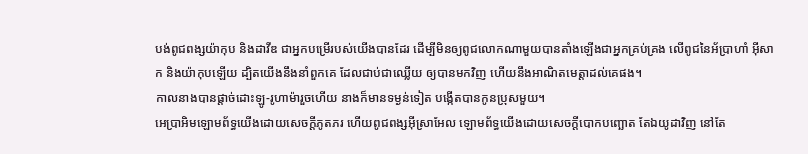បង់ពូជពង្សយ៉ាកុប និងដាវីឌ ជាអ្នកបម្រើរបស់យើងបានដែរ ដើម្បីមិនឲ្យពូជលោកណាមួយបានតាំងឡើងជាអ្នកគ្រប់គ្រង លើពូជនៃអ័ប្រាហាំ អ៊ីសាក និងយ៉ាកុបឡើយ ដ្បិតយើងនឹងនាំពួកគេ ដែលជាប់ជាឈ្លើយ ឲ្យបានមកវិញ ហើយនឹងអាណិតមេត្តាដល់គេផង។
កាលនាងបានផ្តាច់ដោះឡូ-រូហាម៉ារួចហើយ នាងក៏មានទម្ងន់ទៀត បង្កើតបានកូនប្រុសមួយ។
អេប្រាអិមឡោមព័ទ្ធយើងដោយសេចក្ដីភូតភរ ហើយពូជពង្សអ៊ីស្រាអែល ឡោមព័ទ្ធយើងដោយសេចក្ដីបោកបញ្ឆោត តែឯយូដាវិញ នៅតែ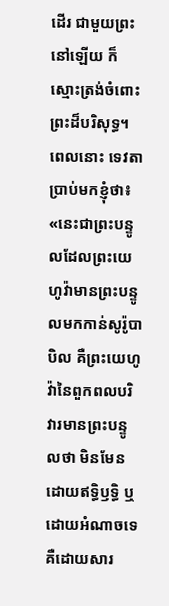ដើរ ជាមួយព្រះនៅឡើយ ក៏ស្មោះត្រង់ចំពោះព្រះដ៏បរិសុទ្ធ។
ពេលនោះ ទេវតាប្រាប់មកខ្ញុំថា៖ «នេះជាព្រះបន្ទូលដែលព្រះយេហូវ៉ាមានព្រះបន្ទូលមកកាន់សូរ៉ូបាបិល គឺព្រះយេហូវ៉ានៃពួកពលបរិវារមានព្រះបន្ទូលថា មិនមែនដោយឥទ្ធិឫទ្ធិ ឬដោយអំណាចទេ គឺដោយសារ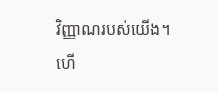វិញ្ញាណរបស់យើង។
ហើ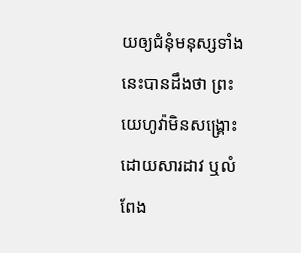យឲ្យជំនុំមនុស្សទាំងនេះបានដឹងថា ព្រះយេហូវ៉ាមិនសង្គ្រោះដោយសារដាវ ឬលំពែង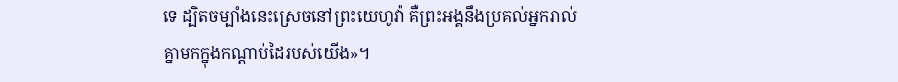ទេ ដ្បិតចម្បាំងនេះស្រេចនៅព្រះយេហូវ៉ា គឺព្រះអង្គនឹងប្រគល់អ្នករាល់គ្នាមកក្នុងកណ្ដាប់ដៃរបស់យើង»។